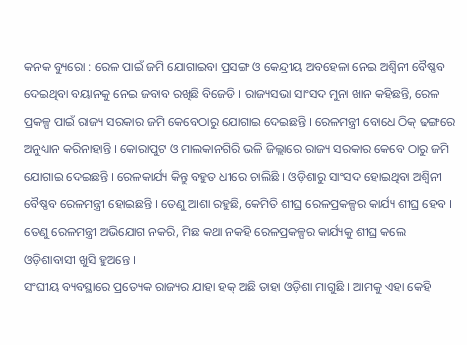କନକ ବ୍ୟୁରୋ : ରେଳ ପାଇଁ ଜମି ଯୋଗାଇବା ପ୍ରସଙ୍ଗ ଓ କେନ୍ଦ୍ରୀୟ ଅବହେଳା ନେଇ ଅଶ୍ୱିନୀ ବୈଷ୍ଣବ ଦେଇଥିବା ବୟାନକୁ ନେଇ ଜବାବ ରଖିଛି ବିଜେଡି । ରାଜ୍ୟସଭା ସାଂସଦ ମୁନା ଖାନ କହିଛନ୍ତି, ରେଳ ପ୍ରକଳ୍ପ ପାଇଁ ରାଜ୍ୟ ସରକାର ଜମି କେବେଠାରୁ ଯୋଗାଇ ଦେଇଛନ୍ତି । ରେଳମନ୍ତ୍ରୀ ବୋଧେ ଠିକ୍ ଢଙ୍ଗରେ ଅନୁଧ୍ୟାନ କରିନାହାନ୍ତି । କୋରାପୁଟ ଓ ମାଲକାନଗିରି ଭଳି ଜିଲ୍ଲାରେ ରାଜ୍ୟ ସରକାର କେବେ ଠାରୁ ଜମି ଯୋଗାଇ ଦେଇଛନ୍ତି । ରେଳକାର୍ଯ୍ୟ କିନ୍ତୁ ବହୁତ ଧୀରେ ଚାଲିଛି । ଓଡ଼ିଶାରୁ ସାଂସଦ ହୋଇଥିବା ଅଶ୍ୱିନୀ ବୈଷ୍ଣବ ରେଳମନ୍ତ୍ରୀ ହୋଇଛନ୍ତି । ତେଣୁ ଆଶା ରହୁଛି, କେମିତି ଶୀଘ୍ର ରେଳପ୍ରକଳ୍ପର କାର୍ଯ୍ୟ ଶୀଘ୍ର ହେବ । ତେଣୁ ରେଳମନ୍ତ୍ରୀ ଅଭିଯୋଗ ନକରି, ମିଛ କଥା ନକହି ରେଳପ୍ରକଳ୍ପର କାର୍ଯ୍ୟକୁ ଶୀଘ୍ର କଲେ ଓଡ଼ିଶାବାସୀ ଖୁସି ହୁଅନ୍ତେ ।
ସଂଘୀୟ ବ୍ୟବସ୍ଥାରେ ପ୍ରତ୍ୟେକ ରାଜ୍ୟର ଯାହା ହକ୍ ଅଛି ତାହା ଓଡ଼ିଶା ମାଗୁଛି । ଆମକୁ ଏହା କେହି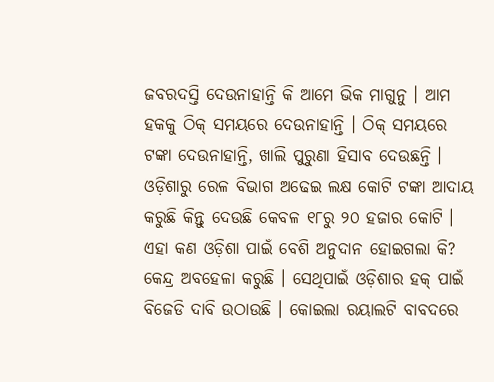ଜବରଦସ୍ତି ଦେଉନାହାନ୍ତି କି ଆମେ ଭିକ ମାଗୁନୁ । ଆମ ହକକୁ ଠିକ୍ ସମୟରେ ଦେଉନାହାନ୍ତି । ଠିକ୍ ସମୟରେ ଟଙ୍କା ଦେଉନାହାନ୍ତି, ଖାଲି ପୁରୁଣା ହିସାବ ଦେଉଛନ୍ତି । ଓଡ଼ିଶାରୁ ରେଳ ବିଭାଗ ଅଢେଇ ଲକ୍ଷ କୋଟି ଟଙ୍କା ଆଦାୟ କରୁଛି କିନ୍ତୁ ଦେଉଛି କେବଳ ୧୮ରୁ ୨୦ ହଜାର କୋଟି । ଏହା କଣ ଓଡ଼ିଶା ପାଇଁ ବେଶି ଅନୁଦାନ ହୋଇଗଲା କି? କେନ୍ଦ୍ର ଅବହେଳା କରୁଛି । ସେଥିପାଇଁ ଓଡ଼ିଶାର ହକ୍ ପାଇଁ ବିଜେଡି ଦାବି ଉଠାଉଛି । କୋଇଲା ରୟାଲଟି ବାବଦରେ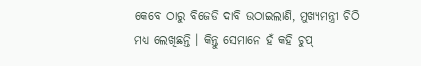କେବେ ଠାରୁ ବିଜେଡି ଦାବି ଉଠାଇଲାଣି, ମୁଖ୍ୟମନ୍ତ୍ରୀ ଚିଠି ମଧ୍ୟ ଲେଖିଛନ୍ତି । କିନ୍ତୁ ସେମାନେ ହଁ କହି ଚୁପ୍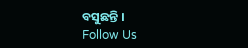ବସୁଛନ୍ତି ।
Follow Us